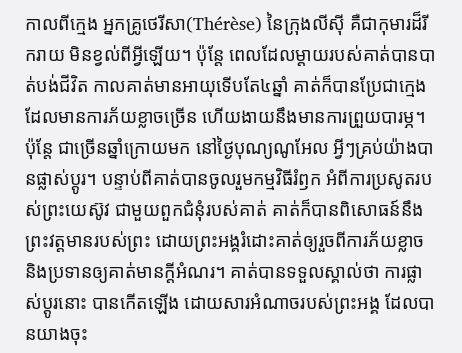កាលពីក្មេង អ្នកគ្រូថេរីសា(Thérèse) នៃក្រុងលីស៊ី គឺជាកុមារដ៏រីករាយ មិនខ្វល់ពីអ្វីឡើយ។ ប៉ុន្តែ ពេលដែលម្តាយរបស់គាត់បានបាត់បង់ជីវិត កាលគាត់មានអាយុទើបតែ៤ឆ្នាំ គាត់ក៏បានប្រែជាក្មេងដែលមានការភ័យខ្លាចច្រើន ហើយងាយនឹងមានការព្រួយបារម្ភ។ ប៉ុន្តែ ជាច្រើនឆ្នាំក្រោយមក នៅថ្ងៃបុណ្យណូអែល អ្វីៗគ្រប់យ៉ាងបានផ្លាស់ប្តូរ។ បន្ទាប់ពីគាត់បានចូលរួមកម្មវិធីរំឭក អំពីការប្រសូតរបស់ព្រះយេស៊ូវ ជាមួយពួកជំនុំរបស់គាត់ គាត់ក៏បានពិសោធន៍នឹងព្រះវត្តមានរបស់ព្រះ ដោយព្រះអង្គរំដោះគាត់ឲ្យរួចពីការភ័យខ្លាច និងប្រទានឲ្យគាត់មានក្តីអំណរ។ គាត់បានទទួលស្គាល់ថា ការផ្លាស់ប្តូរនោះ បានកើតឡើង ដោយសារអំណាចរបស់ព្រះអង្គ ដែលបានយាងចុះ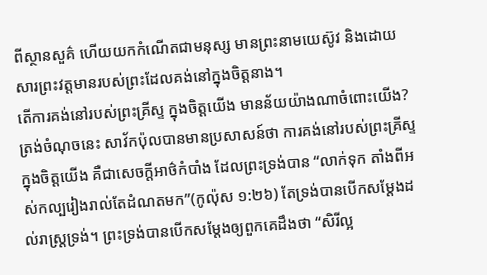ពីស្ថានសួគ៌ ហើយយកកំណើតជាមនុស្ស មានព្រះនាមយេស៊ូវ និងដោយសារព្រះវត្តមានរបស់ព្រះដែលគង់នៅក្នុងចិត្តនាង។
តើការគង់នៅរបស់ព្រះគ្រីស្ទ ក្នុងចិត្តយើង មានន័យយ៉ាងណាចំពោះយើង? ត្រង់ចំណុចនេះ សាវ័កប៉ុលបានមានប្រសាសន៍ថា ការគង់នៅរបស់ព្រះគ្រីស្ទ ក្នុងចិត្តយើង គឺជាសេចក្តីអាថ៌កំបាំង ដែលព្រះទ្រង់បាន “លាក់ទុក តាំងពីអស់កល្បរៀងរាល់តែដំណតមក”(កូល៉ុស ១:២៦) តែទ្រង់បានបើកសម្តែងដល់រាស្រ្តទ្រង់។ ព្រះទ្រង់បានបើកសម្តែងឲ្យពួកគេដឹងថា “សិរីល្អ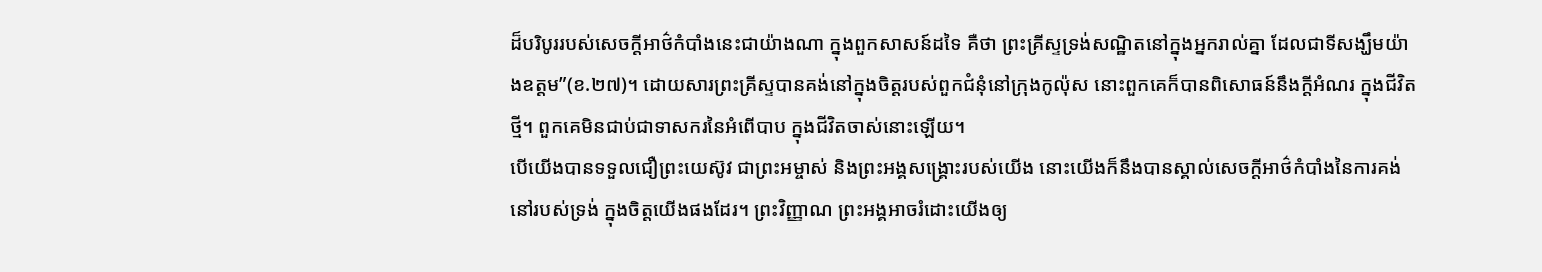ដ៏បរិបូររបស់សេចក្តីអាថ៌កំបាំងនេះជាយ៉ាងណា ក្នុងពួកសាសន៍ដទៃ គឺថា ព្រះគ្រីស្ទទ្រង់សណ្ឋិតនៅក្នុងអ្នករាល់គ្នា ដែលជាទីសង្ឃឹមយ៉ាងឧត្តម”(ខ.២៧)។ ដោយសារព្រះគ្រីស្ទបានគង់នៅក្នុងចិត្តរបស់ពួកជំនុំនៅក្រុងកូល៉ុស នោះពួកគេក៏បានពិសោធន៍នឹងក្តីអំណរ ក្នុងជីវិតថ្មី។ ពួកគេមិនជាប់ជាទាសករនៃអំពើបាប ក្នុងជីវិតចាស់នោះឡើយ។
បើយើងបានទទួលជឿព្រះយេស៊ូវ ជាព្រះអម្ចាស់ និងព្រះអង្គសង្រ្គោះរបស់យើង នោះយើងក៏នឹងបានស្គាល់សេចក្តីអាថ៌កំបាំងនៃការគង់នៅរបស់ទ្រង់ ក្នុងចិត្តយើងផងដែរ។ ព្រះវិញ្ញាណ ព្រះអង្គអាចរំដោះយើងឲ្យ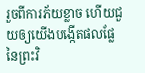រួចពីការភ័យខ្លាច ហើយជួយឲ្យយើងបង្កើតផលផ្លែនៃព្រះវិ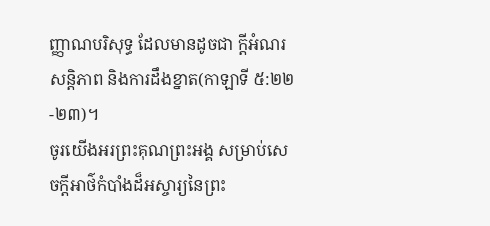ញ្ញាណបរិសុទ្ធ ដែលមានដូចជា ក្តីអំណរ សន្តិភាព និងការដឹងខ្នាត(កាឡាទី ៥:២២-២៣)។
ចូរយើងអរព្រះគុណព្រះអង្គ សម្រាប់សេចក្តីអាថ៌កំបាំងដ៏អស្ចារ្យនៃព្រះ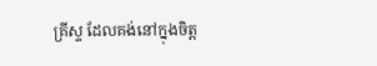គ្រីស្ទ ដែលគង់នៅក្នុងចិត្ត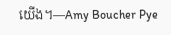យើង។—Amy Boucher Pye